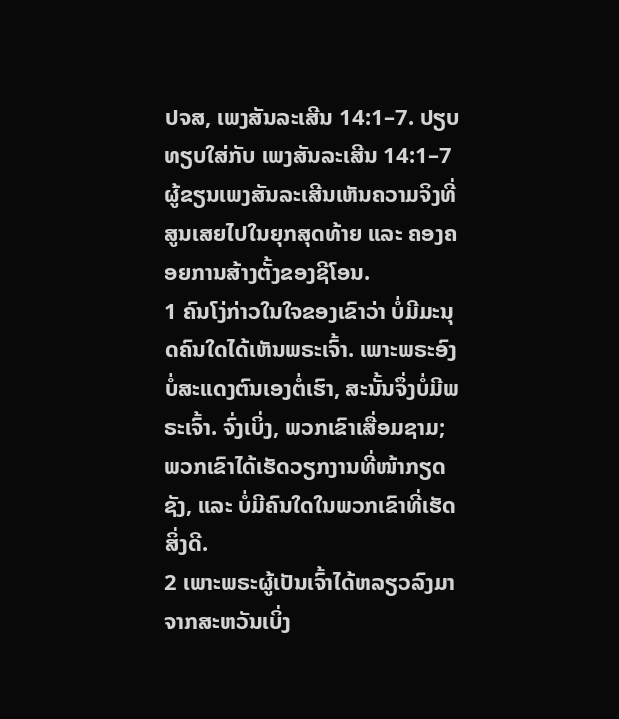ປຈສ, ເພງສັນລະເສີນ 14:1–7. ປຽບທຽບໃສ່ກັບ ເພງສັນລະເສີນ 14:1–7
ຜູ້ຂຽນເພງສັນລະເສີນເຫັນຄວາມຈິງທີ່ສູນເສຍໄປໃນຍຸກສຸດທ້າຍ ແລະ ຄອງຄອຍການສ້າງຕັ້ງຂອງຊີໂອນ.
1 ຄົນໂງ່ກ່າວໃນໃຈຂອງເຂົາວ່າ ບໍ່ມີມະນຸດຄົນໃດໄດ້ເຫັນພຣະເຈົ້າ. ເພາະພຣະອົງບໍ່ສະແດງຕົນເອງຕໍ່ເຮົາ, ສະນັ້ນຈຶ່ງບໍ່ມີພຣະເຈົ້າ. ຈົ່ງເບິ່ງ, ພວກເຂົາເສື່ອມຊາມ; ພວກເຂົາໄດ້ເຮັດວຽກງານທີ່ໜ້າກຽດຊັງ, ແລະ ບໍ່ມີຄົນໃດໃນພວກເຂົາທີ່ເຮັດສິ່ງດີ.
2 ເພາະພຣະຜູ້ເປັນເຈົ້າໄດ້ຫລຽວລົງມາຈາກສະຫວັນເບິ່ງ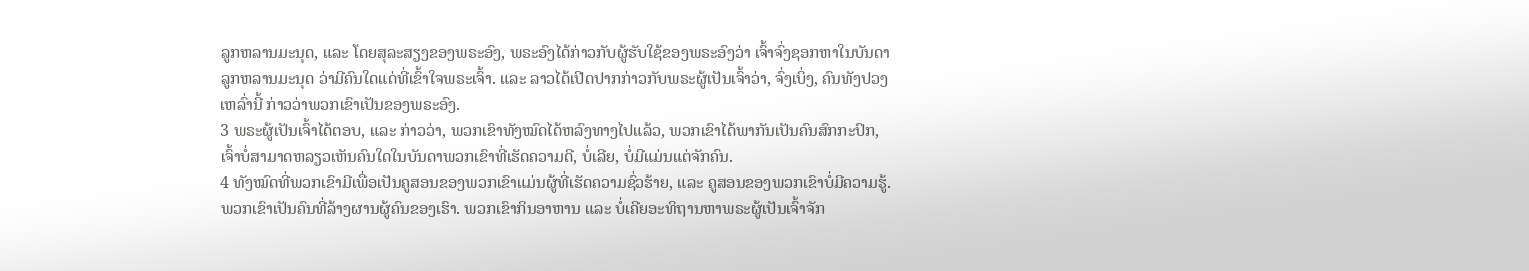ລູກຫລານມະນຸດ, ແລະ ໂດຍສຸລະສຽງຂອງພຣະອົງ, ພຣະອົງໄດ້ກ່າວກັບຜູ້ຮັບໃຊ້ຂອງພຣະອົງວ່າ ເຈົ້າຈົ່ງຊອກຫາໃນບັນດາລູກຫລານມະນຸດ ວ່າມີຄົນໃດແດ່ທີ່ເຂົ້າໃຈພຣະເຈົ້າ. ແລະ ລາວໄດ້ເປີດປາກກ່າວກັບພຣະຜູ້ເປັນເຈົ້າວ່າ, ຈົ່ງເບິ່ງ, ຄົນທັງປວງເຫລົ່ານີ້ ກ່າວວ່າພວກເຂົາເປັນຂອງພຣະອົງ.
3 ພຣະຜູ້ເປັນເຈົ້າໄດ້ຕອບ, ແລະ ກ່າວວ່າ, ພວກເຂົາທັງໝົດໄດ້ຫລົງທາງໄປແລ້ວ, ພວກເຂົາໄດ້ພາກັນເປັນຄົນສົກກະປົກ, ເຈົ້າບໍ່ສາມາດຫລຽວເຫັນຄົນໃດໃນບັນດາພວກເຂົາທີ່ເຮັດຄວາມດີ, ບໍ່ເລີຍ, ບໍ່ມີແມ່ນແຕ່ຈັກຄົນ.
4 ທັງໝົດທີ່ພວກເຂົາມີເພື່ອເປັນຄູສອນຂອງພວກເຂົາແມ່ນຜູ້ທີ່ເຮັດຄວາມຊົ່ວຮ້າຍ, ແລະ ຄູສອນຂອງພວກເຂົາບໍ່ມີຄວາມຮູ້. ພວກເຂົາເປັນຄົນທີ່ລ້າງຜານຜູ້ຄົນຂອງເຮົາ. ພວກເຂົາກິນອາຫານ ແລະ ບໍ່ເຄີຍອະທິຖານຫາພຣະຜູ້ເປັນເຈົ້າຈັກ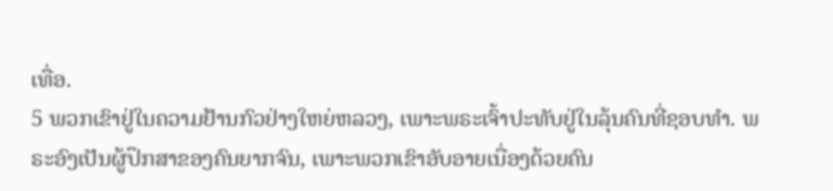ເທື່ອ.
5 ພວກເຂົາຢູ່ໃນຄວາມຢ້ານກົວຢ່າງໃຫຍ່ຫລວງ, ເພາະພຣະເຈົ້າປະທັບຢູ່ໃນລຸ້ນຄົນທີ່ຊອບທຳ. ພຣະອົງເປັນຜູ້ປຶກສາຂອງຄົນຍາກຈົນ, ເພາະພວກເຂົາອັບອາຍເນື່ອງດ້ວຍຄົນ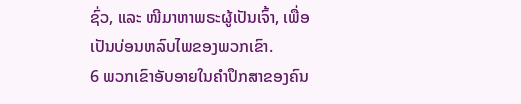ຊົ່ວ, ແລະ ໜີມາຫາພຣະຜູ້ເປັນເຈົ້າ, ເພື່ອເປັນບ່ອນຫລົບໄພຂອງພວກເຂົາ.
6 ພວກເຂົາອັບອາຍໃນຄຳປຶກສາຂອງຄົນ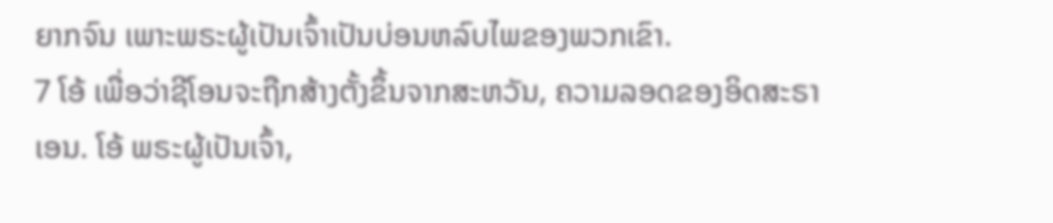ຍາກຈົນ ເພາະພຣະຜູ້ເປັນເຈົ້າເປັນບ່ອນຫລົບໄພຂອງພວກເຂົາ.
7 ໂອ້ ເພື່ອວ່າຊີໂອນຈະຖືກສ້າງຕັ້ງຂຶ້ນຈາກສະຫວັນ, ຄວາມລອດຂອງອິດສະຣາເອນ. ໂອ້ ພຣະຜູ້ເປັນເຈົ້າ,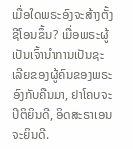ເມື່ອໃດພຣະອົງຈະສ້າງຕັ້ງຊີໂອນຂຶ້ນ? ເມື່ອພຣະຜູ້ເປັນເຈົ້ານຳການເປັນຊະເລີຍຂອງຜູ້ຄົນຂອງພຣະອົງກັບຄືນມາ, ຢາໂຄບຈະປິຕິຍິນດີ, ອິດສະຣາເອນຈະຍິນດີ.